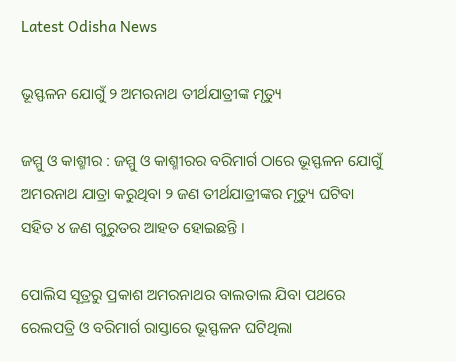Latest Odisha News

ଭୂସ୍ଫଳନ ଯୋଗୁଁ ୨ ଅମରନାଥ ତୀର୍ଥଯାତ୍ରୀଙ୍କ ମୃତ୍ୟୁ

ଜମ୍ମୁ ଓ କାଶ୍ମୀର : ଜମ୍ମୁ ଓ କାଶ୍ମୀରର ବରିମାର୍ଗ ଠାରେ ଭୂସ୍ଫଳନ ଯୋଗୁଁ ଅମରନାଥ ଯାତ୍ରା କରୁଥିବା ୨ ଜଣ ତୀର୍ଥଯାତ୍ରୀଙ୍କର ମୃତ୍ୟୁ ଘଟିବା ସହିତ ୪ ଜଣ ଗୁରୁତର ଆହତ ହୋଇଛନ୍ତି ।

ପୋଲିସ ସୂତ୍ରରୁ ପ୍ରକାଶ ଅମରନାଥର ବାଲତାଲ ଯିବା ପଥରେ ରେଲପତ୍ରି ଓ ବରିମାର୍ଗ ରାସ୍ତାରେ ଭୂସ୍ଫଳନ ଘଟିଥିଲା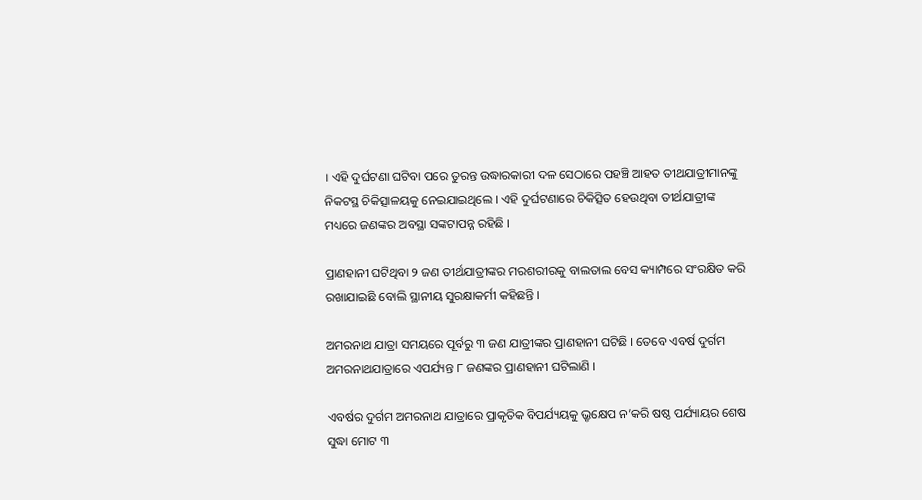। ଏହି ଦୁର୍ଘଟଣା ଘଟିବା ପରେ ତୁରନ୍ତ ଉଦ୍ଧାରକାରୀ ଦଳ ସେଠାରେ ପହଞ୍ଚି ଆହତ ତୀଥଯାତ୍ରୀମାନଙ୍କୁ ନିକଟସ୍ଥ ଚିକିତ୍ସାଳୟକୁ ନେଇଯାଇଥିଲେ । ଏହି ଦୁର୍ଘଟଣାରେ ଚିକିତ୍ସିତ ହେଉଥିବା ତୀର୍ଥଯାତ୍ରୀଙ୍କ ମଧ୍ୟରେ ଜଣଙ୍କର ଅବସ୍ଥା ସଙ୍କଟାପନ୍ନ ରହିଛି ।

ପ୍ରାଣହାନୀ ଘଟିଥିବା ୨ ଜଣ ତୀର୍ଥଯାତ୍ରୀଙ୍କର ମରଶରୀରକୁ ବାଲତାଲ ବେସ କ୍ୟାମ୍ପରେ ସଂରକ୍ଷିତ କରି ରଖାଯାଇଛି ବୋଲି ସ୍ଥାନୀୟ ସୁରକ୍ଷାକର୍ମୀ କହିଛନ୍ତି ।

ଅମରନାଥ ଯାତ୍ରା ସମୟରେ ପୂର୍ବରୁ ୩ ଜଣ ଯାତ୍ରୀଙ୍କର ପ୍ରାଣହାନୀ ଘଟିଛି । ତେବେ ଏବର୍ଷ ଦୁର୍ଗମ ଅମରନାଥଯାତ୍ରାରେ ଏପର୍ଯ୍ୟନ୍ତ ୮ ଜଣଙ୍କର ପ୍ରାଣହାନୀ ଘଟିଲାଣି ।

ଏବର୍ଷର ଦୁର୍ଗମ ଅମରନାଥ ଯାତ୍ରାରେ ପ୍ରାକୃତିକ ବିପର୍ଯ୍ୟୟକୁ ଭ୍ରୃକ୍ଷେପ ନ’କରି ଷଷ୍ଠ ପର୍ଯ୍ୟାୟର ଶେଷ ସୁଦ୍ଧା ମୋଟ ୩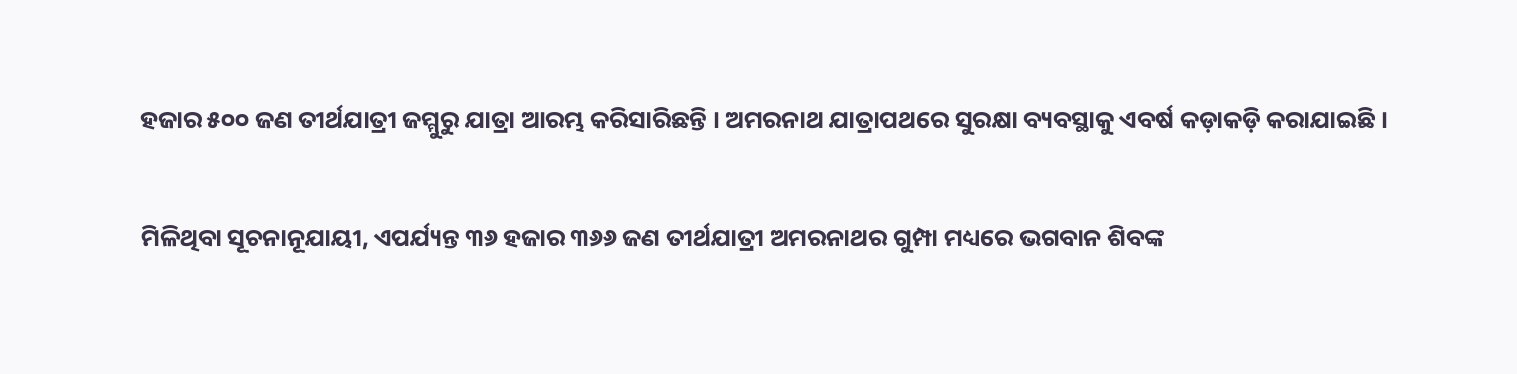ହଜାର ୫୦୦ ଜଣ ତୀର୍ଥଯାତ୍ରୀ ଜମ୍ମୁରୁ ଯାତ୍ରା ଆରମ୍ଭ କରିସାରିଛନ୍ତି । ଅମରନାଥ ଯାତ୍ରାପଥରେ ସୁରକ୍ଷା ବ୍ୟବସ୍ଥାକୁ ଏବର୍ଷ କଡ଼ାକଡ଼ି କରାଯାଇଛି ।

ମିଳିଥିବା ସୂଚନାନୂଯାୟୀ, ଏପର୍ଯ୍ୟନ୍ତ ୩୬ ହଜାର ୩୬୬ ଜଣ ତୀର୍ଥଯାତ୍ରୀ ଅମରନାଥର ଗୁମ୍ପା ମଧ୍ୟରେ ଭଗବାନ ଶିବଙ୍କ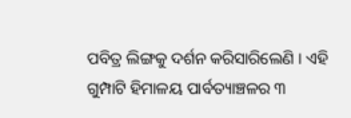ପବିତ୍ର ଲିଙ୍ଗକୁ ଦର୍ଶନ କରିସାରିଲେଣି । ଏହି ଗୁମ୍ପାଟି ହିମାଳୟ ପାର୍ବତ୍ୟାଞ୍ଚଳର ୩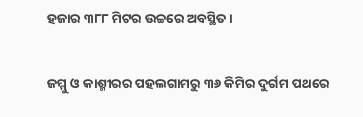ହଜାର ୩୮୮ ମିଟର ଉଚ୍ଚରେ ଅବସ୍ଥିତ ।

ଜମ୍ମୁ ଓ କାଶ୍ମୀରର ପହଲଗାମରୁ ୩୬ କିମିର ଦୁର୍ଗମ ପଥରେ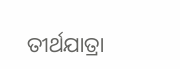ତୀର୍ଥଯାତ୍ରା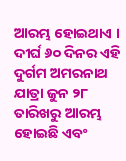ଆରମ୍ଭ ହୋଇଥାଏ ।
ଦୀର୍ଘ ୬୦ ଦିନର ଏହି ଦୁର୍ଗମ ଅମରନାଥ ଯାତ୍ରା ଜୁନ ୨୮ ତାରିଖରୁ ଆରମ୍ଭ ହୋଇଛି ଏବଂ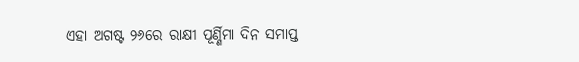ଏହା ଅଗଷ୍ଟ ୨୬ରେ ରାକ୍ଷୀ ପୂର୍ଣ୍ଣିମା ଦିନ ସମାପ୍ତ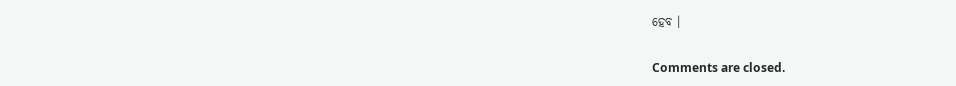ହେବ ।

Comments are closed.